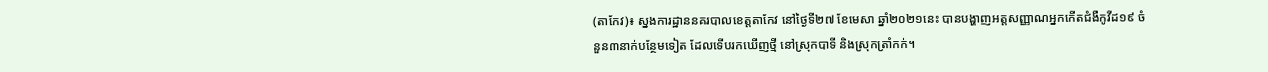(តាកែវ)៖ ស្នងការដ្ឋាននគរបាលខេត្តតាកែវ នៅថ្ងៃទី២៧ ខែមេសា ឆ្នាំ២០២១នេះ បានបង្ហាញអត្តសញ្ញាណអ្នកកើតជំងឺកូវីដ១៩ ចំនួន៣នាក់បន្ថែមទៀត ដែលទើបរកឃើញថ្មី នៅស្រុកបាទី និងស្រុកត្រាំកក់។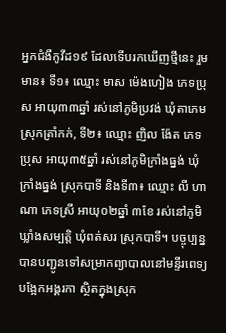អ្នកជំងឺកូវីដ១៩ ដែលទើបរកឃើញថ្មីនេះ រួមមាន៖ ទី១៖ ឈ្មោះ មាស ម៉េងហៀង ភេទប្រុស អាយុ៣៣ឆ្នាំ រស់នៅភូមិប្រវង់ ឃុំតាភេម ស្រុកត្រាំកក់, ទី២៖ ឈ្មោះ ញិល ង៉ែត ភេទប្រុស អាយុ៣៥ឆ្នាំ រស់នៅភូមិក្រាំងធ្នង់ ឃុំក្រាំងធ្នង់ ស្រុកបាទី និងទី៣៖ ឈ្មោះ លី ហាណា ភេទស្រី អាយុ០២ឆ្នាំ ៣ខែ រស់នៅភូមិឃ្លាំងសម្បត្តិ ឃុំពត់សរ ស្រុកបាទី។ បច្ចុប្បន្នបានបញ្ជូនទៅសម្រាកព្យាបាលនៅមន្ទីរពេទ្យបង្អែកអង្គរកា ស្ថិតក្នុងស្រុក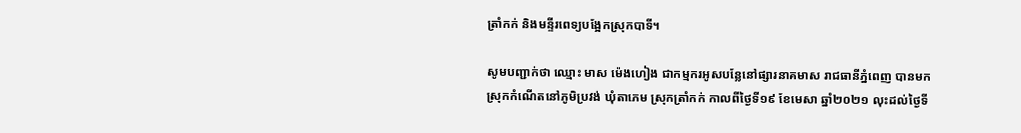ត្រាំកក់ និងមន្ទីរពេទ្យបង្អែកស្រុកបាទី។

សូមបញ្ជាក់ថា ឈ្មោះ មាស ម៉េងហៀង ជាកម្មករអូសបន្លែនៅផ្សារនាគមាស រាជធានីភ្នំពេញ បានមកស្រុកកំណើតនៅភូមិប្រវង់ ឃុំតាភេម ស្រុកត្រាំកក់ កាលពីថ្ងៃទី១៩ ខែមេសា ឆ្នាំ២០២១ លុះដល់ថ្ងៃទី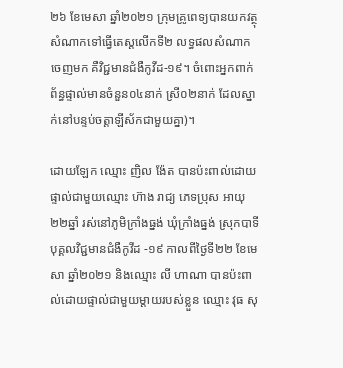២៦ ខែមេសា ឆ្នាំ២០២១ ក្រុមគ្រូពេទ្យបានយកវត្ថុសំណាកទៅធ្វើតេស្តលើកទី២ លទ្ធផលសំណាកចេញមក គឺវិជ្ជមានជំងឺកូវីដ-១៩។ ចំពោះអ្នកពាក់ព័ន្ធផ្ទាល់មានចំនួន០៤នាក់ ស្រី០២នាក់ ដែលស្នាក់នៅបន្ទប់ចត្តាឡីស័កជាមួយគ្នា)។

ដោយឡែក ឈ្មោះ ញិល ង៉ែត បានប៉ះពាល់ដោយផ្ទាល់ជាមួយឈ្មោះ ហ៊ាង រាជ្យ ភេទប្រុស អាយុ២២ឆ្នាំ រស់នៅភូមិក្រាំងធ្នង់ ឃុំក្រាំងធ្នង់ ស្រុកបាទី បុគ្គលវិជ្ជមានជំងឺកូវីដ -១៩ កាលពីថ្ងៃទី២២ ខែមេសា ឆ្នាំ២០២១ និងឈ្មោះ លី ហាណា បានប៉ះពាល់ដោយផ្ទាល់ជាមួយម្ដាយរបស់ខ្លួន ឈ្មោះ វុធ សុ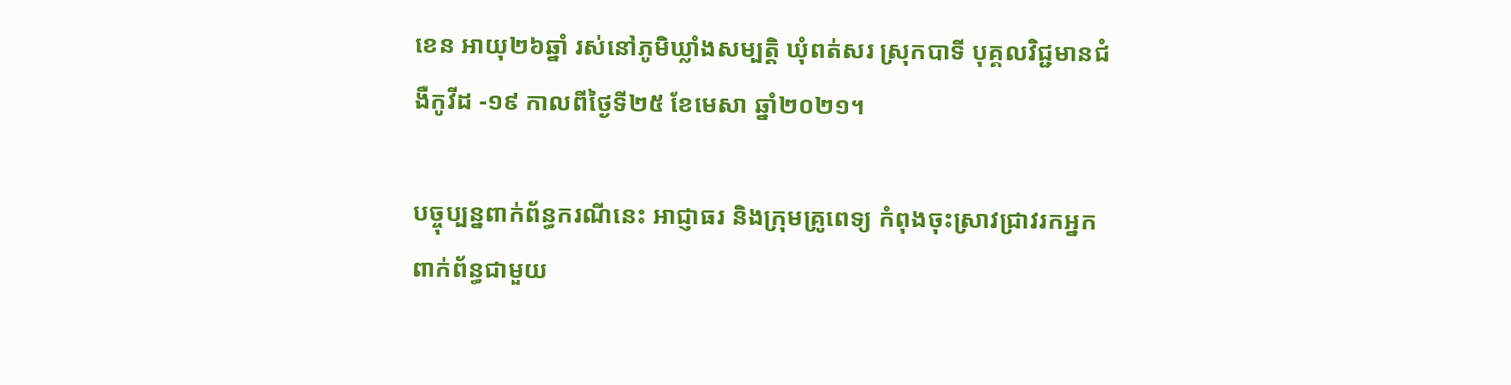ខេន អាយុ២៦ឆ្នាំ រស់នៅភូមិឃ្លាំងសម្បត្តិ ឃុំពត់សរ ស្រុកបាទី បុគ្គលវិជ្ជមានជំងឺកូវីដ -១៩ កាលពីថ្ងៃទី២៥ ខែមេសា ឆ្នាំ២០២១។

បច្ចុប្បន្នពាក់ព័ន្ធករណីនេះ អាជ្ញាធរ និងក្រុមគ្រូពេទ្យ កំពុងចុះស្រាវជ្រាវរកអ្នកពាក់ព័ន្ធជាមួយ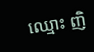ឈ្មោះ ញិ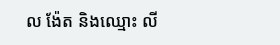ល ង៉ែត និងឈ្មោះ លី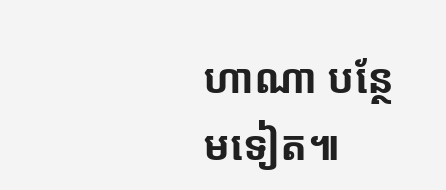ហាណា បន្ថែមទៀត៕